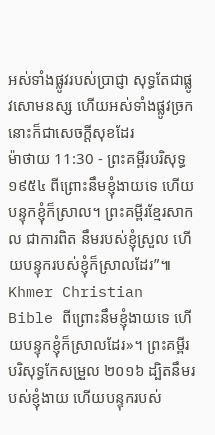អស់ទាំងផ្លូវរបស់ប្រាជ្ញា សុទ្ធតែជាផ្លូវសោមនស្ស ហើយអស់ទាំងផ្លូវច្រកនោះក៏ជាសេចក្ដីសុខដែរ
ម៉ាថាយ 11:30 - ព្រះគម្ពីរបរិសុទ្ធ ១៩៥៤ ពីព្រោះនឹមខ្ញុំងាយទេ ហើយបន្ទុកខ្ញុំក៏ស្រាល។ ព្រះគម្ពីរខ្មែរសាកល ជាការពិត នឹមរបស់ខ្ញុំស្រួល ហើយបន្ទុករបស់ខ្ញុំក៏ស្រាលដែរ”៕ Khmer Christian Bible ពីព្រោះនឹមខ្ញុំងាយទេ ហើយបន្ទុកខ្ញុំក៏ស្រាលដែរ»។ ព្រះគម្ពីរបរិសុទ្ធកែសម្រួល ២០១៦ ដ្បិតនឹមរបស់ខ្ញុំងាយ ហើយបន្ទុករបស់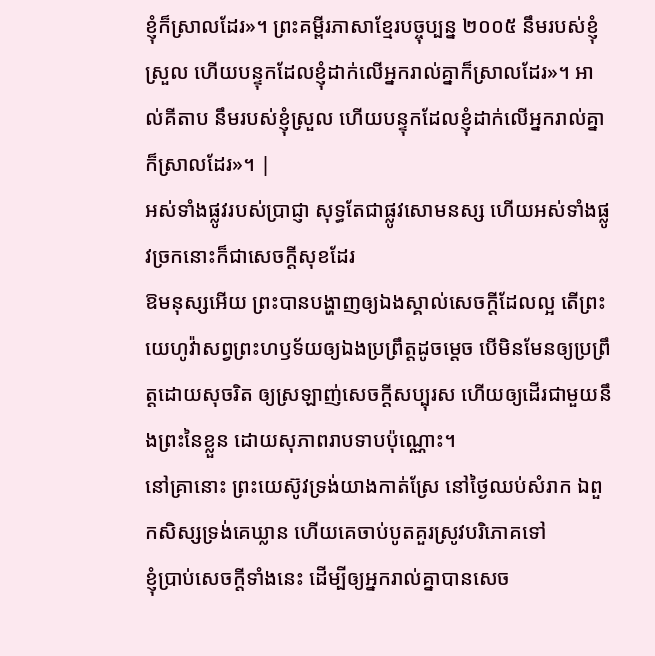ខ្ញុំក៏ស្រាលដែរ»។ ព្រះគម្ពីរភាសាខ្មែរបច្ចុប្បន្ន ២០០៥ នឹមរបស់ខ្ញុំស្រួល ហើយបន្ទុកដែលខ្ញុំដាក់លើអ្នករាល់គ្នាក៏ស្រាលដែរ»។ អាល់គីតាប នឹមរបស់ខ្ញុំស្រួល ហើយបន្ទុកដែលខ្ញុំដាក់លើអ្នករាល់គ្នាក៏ស្រាលដែរ»។ |
អស់ទាំងផ្លូវរបស់ប្រាជ្ញា សុទ្ធតែជាផ្លូវសោមនស្ស ហើយអស់ទាំងផ្លូវច្រកនោះក៏ជាសេចក្ដីសុខដែរ
ឱមនុស្សអើយ ព្រះបានបង្ហាញឲ្យឯងស្គាល់សេចក្ដីដែលល្អ តើព្រះយេហូវ៉ាសព្វព្រះហឫទ័យឲ្យឯងប្រព្រឹត្តដូចម្តេច បើមិនមែនឲ្យប្រព្រឹត្តដោយសុចរិត ឲ្យស្រឡាញ់សេចក្ដីសប្បុរស ហើយឲ្យដើរជាមួយនឹងព្រះនៃខ្លួន ដោយសុភាពរាបទាបប៉ុណ្ណោះ។
នៅគ្រានោះ ព្រះយេស៊ូវទ្រង់យាងកាត់ស្រែ នៅថ្ងៃឈប់សំរាក ឯពួកសិស្សទ្រង់គេឃ្លាន ហើយគេចាប់បូតគួរស្រូវបរិភោគទៅ
ខ្ញុំប្រាប់សេចក្ដីទាំងនេះ ដើម្បីឲ្យអ្នករាល់គ្នាបានសេច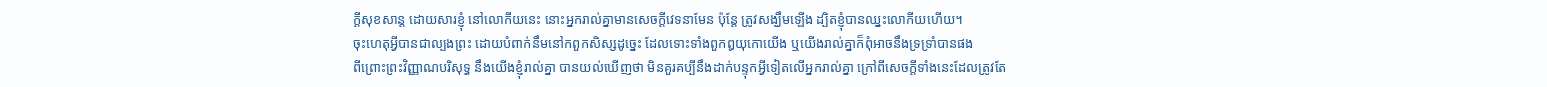ក្ដីសុខសាន្ត ដោយសារខ្ញុំ នៅលោកីយនេះ នោះអ្នករាល់គ្នាមានសេចក្ដីវេទនាមែន ប៉ុន្តែ ត្រូវសង្ឃឹមឡើង ដ្បិតខ្ញុំបានឈ្នះលោកីយហើយ។
ចុះហេតុអ្វីបានជាល្បងព្រះ ដោយបំពាក់នឹមនៅកពួកសិស្សដូច្នេះ ដែលទោះទាំងពួកឰយុកោយើង ឬយើងរាល់គ្នាក៏ពុំអាចនឹងទ្រទ្រាំបានផង
ពីព្រោះព្រះវិញ្ញាណបរិសុទ្ធ នឹងយើងខ្ញុំរាល់គ្នា បានយល់ឃើញថា មិនគួរគប្បីនឹងដាក់បន្ទុកអ្វីទៀតលើអ្នករាល់គ្នា ក្រៅពីសេចក្ដីទាំងនេះដែលត្រូវតែ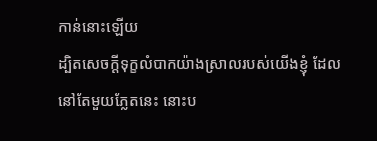កាន់នោះឡើយ
ដ្បិតសេចក្ដីទុក្ខលំបាកយ៉ាងស្រាលរបស់យើងខ្ញុំ ដែលនៅតែមួយភ្លែតនេះ នោះប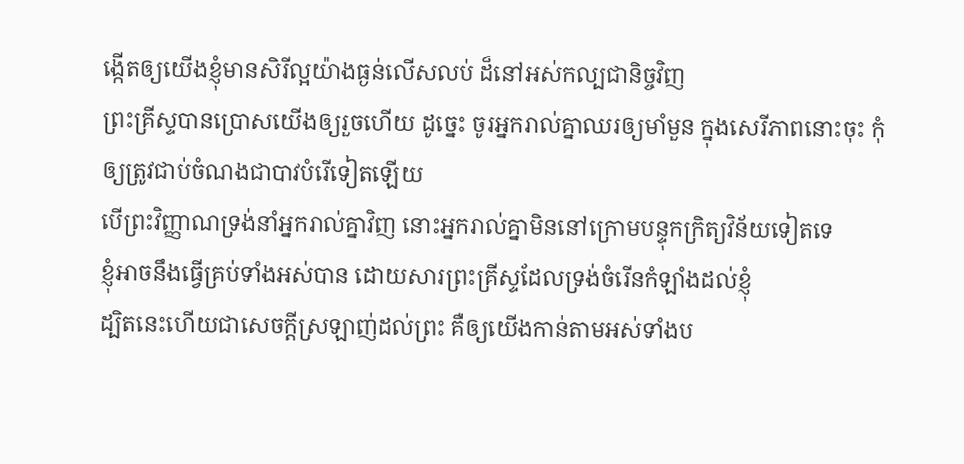ង្កើតឲ្យយើងខ្ញុំមានសិរីល្អយ៉ាងធ្ងន់លើសលប់ ដ៏នៅអស់កល្បជានិច្ចវិញ
ព្រះគ្រីស្ទបានប្រោសយើងឲ្យរួចហើយ ដូច្នេះ ចូរអ្នករាល់គ្នាឈរឲ្យមាំមួន ក្នុងសេរីភាពនោះចុះ កុំឲ្យត្រូវជាប់ចំណងជាបាវបំរើទៀតឡើយ
បើព្រះវិញ្ញាណទ្រង់នាំអ្នករាល់គ្នាវិញ នោះអ្នករាល់គ្នាមិននៅក្រោមបន្ទុកក្រិត្យវិន័យទៀតទេ
ខ្ញុំអាចនឹងធ្វើគ្រប់ទាំងអស់បាន ដោយសារព្រះគ្រីស្ទដែលទ្រង់ចំរើនកំឡាំងដល់ខ្ញុំ
ដ្បិតនេះហើយជាសេចក្ដីស្រឡាញ់ដល់ព្រះ គឺឲ្យយើងកាន់តាមអស់ទាំងប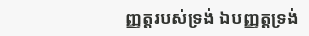ញ្ញត្តរបស់ទ្រង់ ឯបញ្ញត្តទ្រង់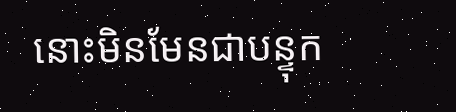នោះមិនមែនជាបន្ទុក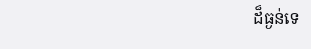ដ៏ធ្ងន់ទេ